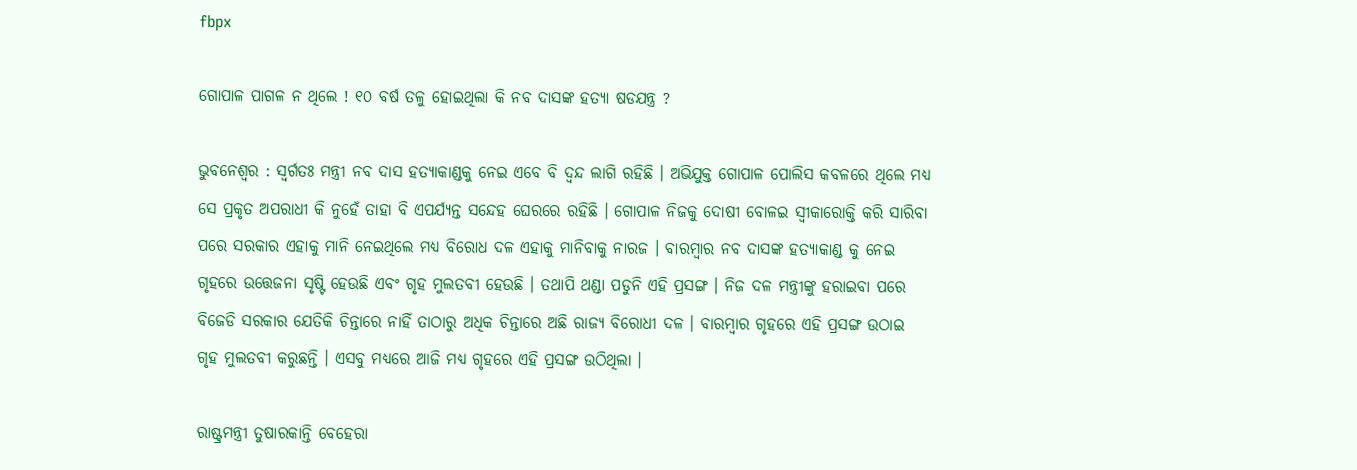fbpx

ଗୋପାଳ ପାଗଳ ନ ଥିଲେ ! ୧୦ ବର୍ଷ ତଳୁ ହୋଇଥିଲା କି ନବ ଦାସଙ୍କ ହତ୍ୟା ଷଡଯନ୍ତ୍ର ?

ଭୁବନେଶ୍ୱର : ସ୍ୱର୍ଗତଃ ମନ୍ତ୍ରୀ ନବ ଦାସ ହତ୍ୟାକାଣ୍ଡକୁ ନେଇ ଏବେ ବି ଦ୍ୱନ୍ଦ ଲାଗି ରହିଛି । ଅଭିଯୁକ୍ତ ଗୋପାଳ ପୋଲିସ କବଳରେ ଥିଲେ ମଧ୍ୟ ସେ ପ୍ରକୃତ ଅପରାଧୀ କି ନୁହେଁ ତାହା ବି ଏପର୍ଯ୍ୟନ୍ତ ସନ୍ଦେହ ଘେରରେ ରହିଛି । ଗୋପାଳ ନିଜକୁ ଦୋଷୀ ବୋଳଇ ସ୍ୱୀକାରୋକ୍ତି କରି ସାରିବା ପରେ ସରକାର ଏହାକୁ ମାନି ନେଇଥିଲେ ମଧ୍ୟ ବିରୋଧ ଦଳ ଏହାକୁ ମାନିବାକୁ ନାରଜ । ବାରମ୍ବାର ନବ ଦାସଙ୍କ ହତ୍ୟାକାଣ୍ଡ କୁ ନେଇ ଗୃହରେ ଉତ୍ତେଜନା ସୃଷ୍ଟି ହେଉଛି ଏବଂ ଗୃହ ମୁଲତବୀ ହେଉଛି । ତଥାପି ଥଣ୍ଡା ପଡୁନି ଏହି ପ୍ରସଙ୍ଗ । ନିଜ ଦଳ ମନ୍ତ୍ରୀଙ୍କୁ ହରାଇବା ପରେ ବିଜେଡି ସରକାର ଯେତିକି ଚିନ୍ତାରେ ନାହିଁ ତାଠାରୁ ଅଧିକ ଚିନ୍ତାରେ ଅଛି ରାଜ୍ୟ ବିରୋଧୀ ଦଳ । ବାରମ୍ବାର ଗୃହରେ ଏହି ପ୍ରସଙ୍ଗ ଉଠାଇ ଗୃହ ମୁଲତବୀ କରୁଛନ୍ତି । ଏସବୁ ମଧ୍ୟରେ ଆଜି ମଧ୍ୟ ଗୃହରେ ଏହି ପ୍ରସଙ୍ଗ ଉଠିଥିଲା ।

ରାଷ୍ଟ୍ରମନ୍ତ୍ରୀ ତୁଷାରକାନ୍ତି ବେହେରା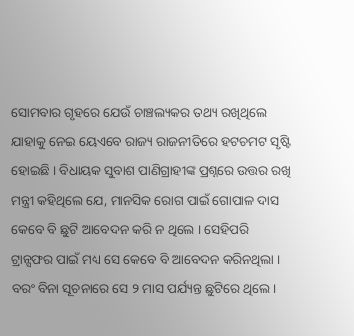ସୋମବାର ଗୃହରେ ଯେଉଁ ଚାଞ୍ଚଲ୍ୟକର ତଥ୍ୟ ରଖିଥିଲେ ଯାହାକୁ ନେଇ ୟେଏବେ ରାଜ୍ୟ ରାଜନୀତିରେ ହଟଚମଟ ସୃଷ୍ଟି ହୋଇଛି । ବିଧାୟକ ସୁବାଶ ପାଣିଗ୍ରାହୀଙ୍କ ପ୍ରଶ୍ନରେ ଉତ୍ତର ରଖି ମନ୍ତ୍ରୀ କହିଥିଲେ ଯେ, ମାନସିକ ରୋଗ ପାଇଁ ଗୋପାଳ ଦାସ କେବେ ବି ଛୁଟି ଆବେଦନ କରି ନ ଥିଲେ । ସେହିପରି ଟ୍ରାନ୍ସଫର ପାଇଁ ମଧ୍ୟ ସେ କେବେ ବି ଆବେଦନ କରିନଥିଲା । ବରଂ ବିନା ସୂଚନାରେ ସେ ୨ ମାସ ପର୍ଯ୍ୟନ୍ତ ଛୁଟିରେ ଥିଲେ।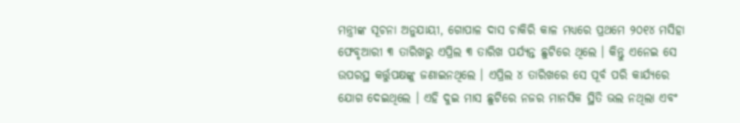ମନ୍ତ୍ରୀଙ୍କ ସୂଚନା ଅନୁଯାୟୀ, ଗୋପାଳ ଦାସ ଚାକିରି କାଳ ମଧ୍ୟରେ ପ୍ରଥମେ ୨୦୧୪ ମସିହା ଫେବୃଆରୀ ୩ ତାରିଖରୁ ଏପ୍ରିଲ ୩ ତାରିଖ ପର୍ଯ୍ୟନ୍ତ ଛୁଟିରେ ଥିଲେ । କିନ୍ତୁ ଏନେଇ ସେ ଉପରସ୍ଥ କର୍ତ୍ତୁପକ୍ଷଙ୍କୁ ଜଣାଇନଥିଲେ । ଏପ୍ରିଲ ୪ ତାରିଖରେ ସେ ପୂର୍ବ ପରି କାର୍ଯ୍ୟରେ ଯୋଗ ଦେଇଥିଲେ । ଏହି ଦୁଇ ମାସ ଛୁଟିରେ ନଜର ମାନସିକ ସ୍ଥିତି ଭଲ ନଥିଲା ଏବଂ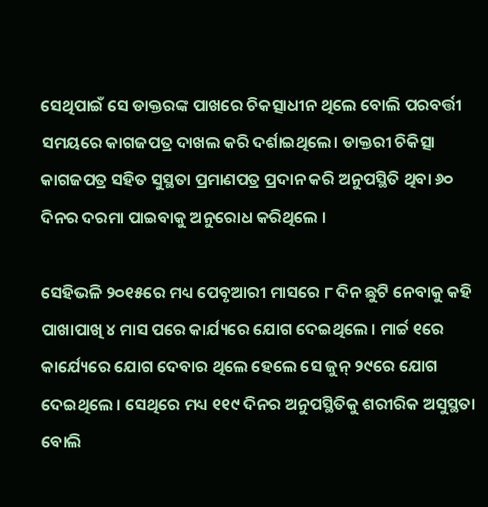ସେଥିପାଇଁ ସେ ଡାକ୍ତରଙ୍କ ପାଖରେ ଚିକତ୍ସାଧୀନ ଥିଲେ ବୋଲି ପରବର୍ତ୍ତୀ ସମୟରେ କାଗଜପତ୍ର ଦାଖଲ କରି ଦର୍ଶାଇଥିଲେ। ଡାକ୍ତରୀ ଚିକିତ୍ସା କାଗଜପତ୍ର ସହିତ ସୁସ୍ଥତା ପ୍ରମାଣପତ୍ର ପ୍ରଦାନ କରି ଅନୁପସ୍ଥିତି ଥିବା ୬୦ ଦିନର ଦରମା ପାଇବାକୁ ଅନୁରୋଧ କରିଥିଲେ ।

ସେହିଭଳି ୨୦୧୫ରେ ମଧ୍ୟ ପେବୃଆରୀ ମାସରେ ୮ ଦିନ ଛୁଟି ନେବାକୁ କହି ପାଖାପାଖି ୪ ମାସ ପରେ କାର୍ଯ୍ୟରେ ଯୋଗ ଦେଇଥିଲେ । ମାର୍ଚ୍ଚ ୧ରେ କାର୍ଯ୍ୟେରେ ଯୋଗ ଦେବାର ଥିଲେ ହେଲେ ସେ ଜୁନ୍ ୨୯ରେ ଯୋଗ ଦେଇଥିଲେ । ସେଥିରେ ମଧ୍ୟ ୧୧୯ ଦିନର ଅନୁପସ୍ଥିତିକୁ ଶରୀରିକ ଅସୁସ୍ଥତା ବୋଲି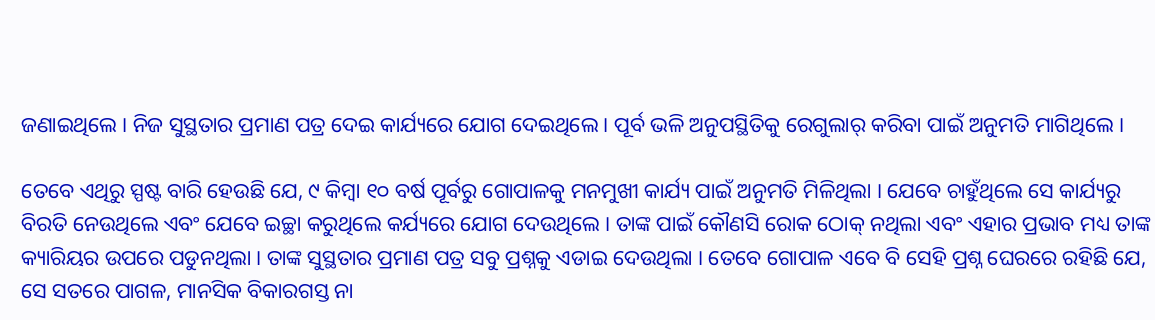ଜଣାଇଥିଲେ । ନିଜ ସୁସ୍ଥତାର ପ୍ରମାଣ ପତ୍ର ଦେଇ କାର୍ଯ୍ୟରେ ଯୋଗ ଦେଇଥିଲେ । ପୂର୍ବ ଭଳି ଅନୁପସ୍ଥିତିକୁ ରେଗୁଲାର୍ କରିବା ପାଇଁ ଅନୁମତି ମାଗିଥିଲେ ।

ତେବେ ଏଥିରୁ ସ୍ପଷ୍ଟ ବାରି ହେଉଛି ଯେ, ୯ କିମ୍ବା ୧୦ ବର୍ଷ ପୂର୍ବରୁ ଗୋପାଳକୁ ମନମୁଖୀ କାର୍ଯ୍ୟ ପାଇଁ ଅନୁମତି ମିଳିଥିଲା । ଯେବେ ଚାହୁଁଥିଲେ ସେ କାର୍ଯ୍ୟରୁ ବିରତି ନେଉଥିଲେ ଏବଂ ଯେବେ ଇଚ୍ଛା କରୁଥିଲେ କର୍ଯ୍ୟରେ ଯୋଗ ଦେଉଥିଲେ । ତାଙ୍କ ପାଇଁ କୌଣସି ରୋକ ଠୋକ୍ ନଥିଲା ଏବଂ ଏହାର ପ୍ରଭାବ ମଧ୍ୟ ତାଙ୍କ କ୍ୟାରିୟର ଉପରେ ପଡୁନଥିଲା । ତାଙ୍କ ସୁସ୍ଥତାର ପ୍ରମାଣ ପତ୍ର ସବୁ ପ୍ରଶ୍ନକୁ ଏଡାଇ ଦେଉଥିଲା । ତେବେ ଗୋପାଳ ଏବେ ବି ସେହି ପ୍ରଶ୍ନ ଘେରରେ ରହିଛି ଯେ, ସେ ସତରେ ପାଗଳ, ମାନସିକ ବିକାରଗସ୍ତ ନା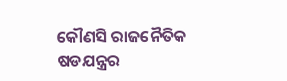କୌଣସି ରାଜନୈତିକ ଷଡଯନ୍ତ୍ରର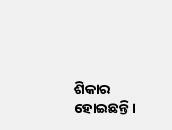ଶିକାର ହୋଇଛନ୍ତି ।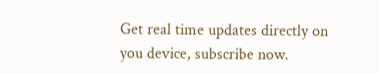Get real time updates directly on you device, subscribe now.